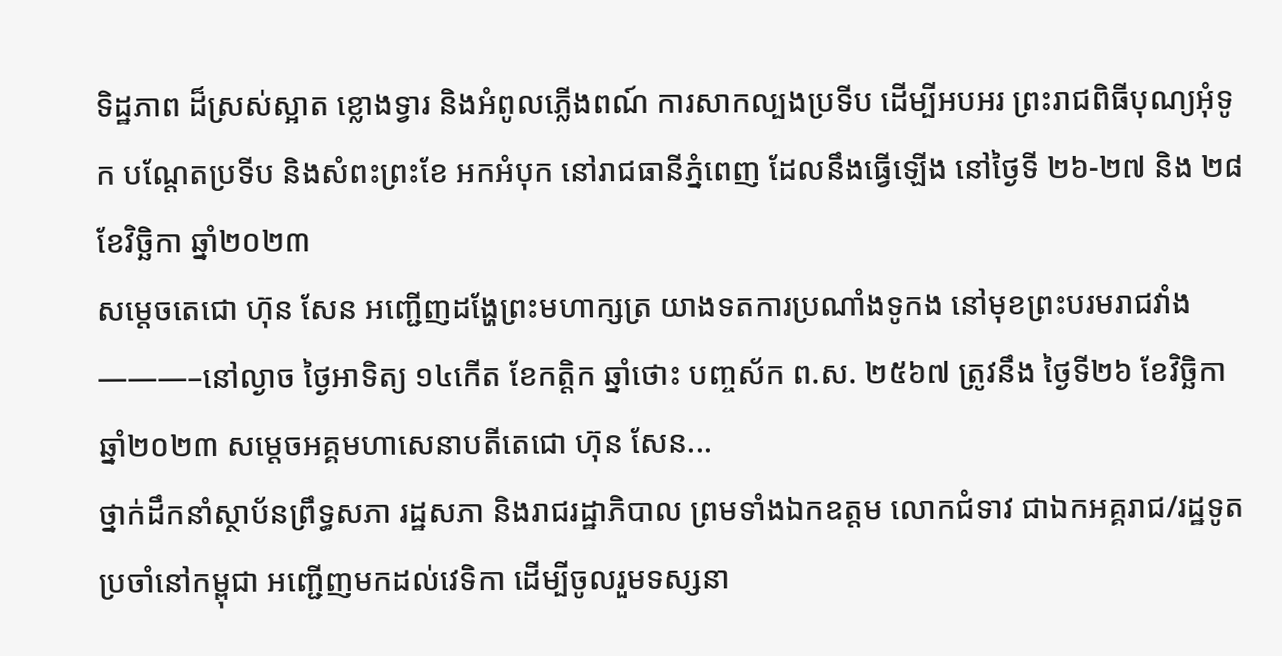ទិដ្ឋភាព ដ៏ស្រស់ស្អាត ខ្លោងទ្វារ និងអំពូលភ្លេីងពណ៍ ការសាកល្បងប្រទីប ដើម្បីអបអរ ព្រះរាជពិធីបុណ្យអុំទូក បណ្ដែតប្រទីប និងសំពះព្រះខែ អកអំបុក នៅរាជធានីភ្នំពេញ ដែលនឹងធ្វើឡើង នៅថ្ងៃទី ២៦-២៧ និង ២៨ ខែវិច្ឆិកា ឆ្នាំ២០២៣
សម្តេចតេជោ ហ៊ុន សែន អញ្ជើញដង្ហែព្រះមហាក្សត្រ យាងទតការប្រណាំងទូកង នៅមុខព្រះបរមរាជវាំង ———–នៅល្ងាច ថ្ងៃអាទិត្យ ១៤កើត ខែកត្តិក ឆ្នាំថោះ បញ្ចស័ក ព.ស. ២៥៦៧ ត្រូវនឹង ថ្ងៃទី២៦ ខែវិច្ឆិកា ឆ្នាំ២០២៣ សម្តេចអគ្គមហាសេនាបតីតេជោ ហ៊ុន សែន...
ថ្នាក់ដឹកនាំស្ថាប័នព្រឹទ្ធសភា រដ្ឋសភា និងរាជរដ្ឋាភិបាល ព្រមទាំងឯកឧត្តម លោកជំទាវ ជាឯកអគ្គរាជ/រដ្ឋទូត ប្រចាំនៅកម្ពុជា អញ្ជើញមកដល់វេទិកា ដើម្បីចូលរួមទស្សនា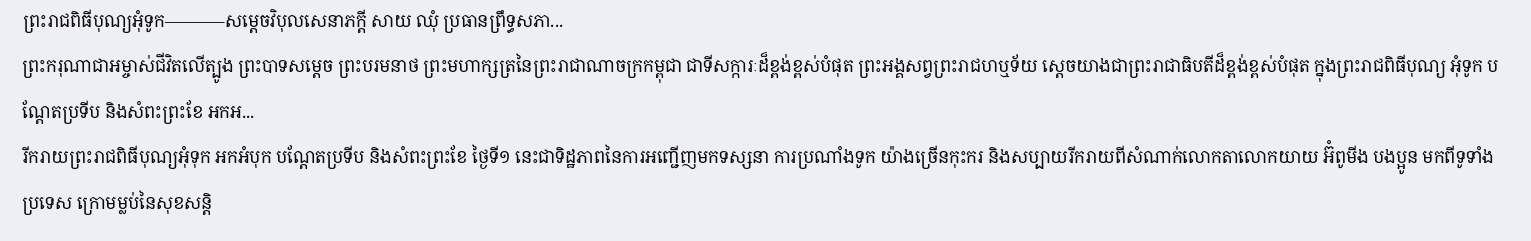ព្រះរាជពិធីបុណ្យអុំទូក———–សម្តេចវិបុលសេនាភក្តី សាយ ឈុំ ប្រធានព្រឹទ្ធសភា...
ព្រះករុណាជាអម្ចាស់ជីវិតលើត្បូង ព្រះបាទសម្តេច ព្រះបរមនាថ ព្រះមហាក្សត្រនៃព្រះរាជាណាចក្រកម្ពុជា ជាទីសក្ការៈដ៏ខ្ពង់ខ្ពស់បំផុត ព្រះអង្គសព្វព្រះរាជហឬទ័យ ស្តេចយាងជាព្រះរាជាធិបតីដ៏ខ្ពង់ខ្ពស់បំផុត ក្នុងព្រះរាជពិធីបុណ្យ អុំទូក បណ្តែតប្រទីប និងសំពះព្រះខែ អកអ...
រីករាយព្រះរាជពិធីបុណ្យអុំទុក អកអំបុក បណ្តែតប្រទីប និងសំពះព្រះខែ ថ្ងៃទី១ នេះជាទិដ្ឋភាពនៃការអញ្ជេីញមកទស្សនា ការប្រណាំងទូក យ៉ាងច្រេីនកុះករ និងសប្បាយរីករាយពីសំណាក់លោកតាលោកយាយ អ៊ំពូមីង បងប្អូន មកពីទូទាំងប្រទេស ក្រោមម្លប់នៃសុខសន្តិ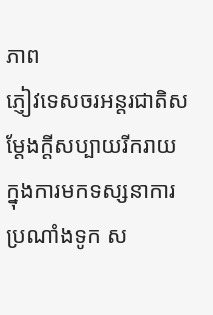ភាព
ភ្ញៀវទេសចរអន្តរជាតិសម្ដែងក្ដីសប្បាយរីករាយ ក្នុងការមកទស្សនាការប្រណាំងទូក ស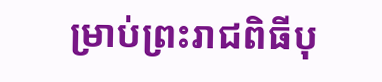ម្រាប់ព្រះរាជពិធីបុ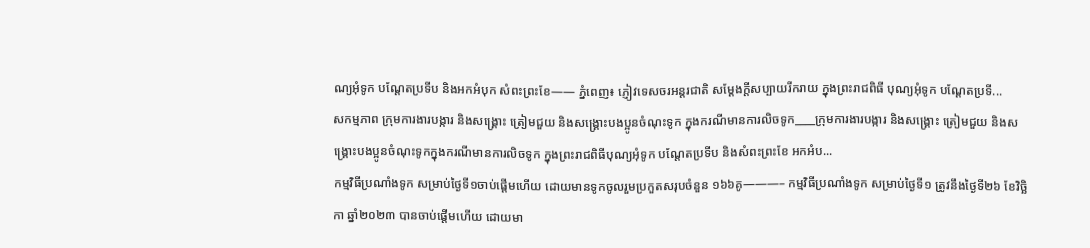ណ្យអុំទូក បណ្ដែតប្រទីប និងអកអំបុក សំពះព្រះខែ—— ភ្នំពេញ៖ ភ្ញៀវទេសចរអន្តរជាតិ សម្ដែងក្ដីសប្បាយរីករាយ ក្នុងព្រះរាជពិធី បុណ្យអុំទូក បណ្ដែតប្រទី...
សកម្មភាព ក្រុមការងារបង្ការ និងសង្គ្រោះ ត្រៀមជួយ និងសង្គ្រោះបងប្អូនចំណុះទូក ក្នុងករណីមានការលិចទូក____ក្រុមការងារបង្ការ និងសង្គ្រោះ ត្រៀមជួយ និងសង្គ្រោះបងប្អូនចំណុះទូកក្នុងករណីមានការលិចទូក ក្នុងព្រះរាជពិធីបុណ្យអុំទូក បណ្តែតប្រទីប និងសំពះព្រះខែ អកអំប...
កម្មវិធីប្រណាំងទូក សម្រាប់ថ្ងៃទី១ចាប់ផ្ដើមហើយ ដោយមានទូកចូលរួមប្រកួតសរុបចំនួន ១៦៦គូ———– កម្មវិធីប្រណាំងទូក សម្រាប់ថ្ងៃទី១ ត្រូវនឹងថ្ងៃទី២៦ ខែវិច្ឆិកា ឆ្នាំ២០២៣ បានចាប់ផ្ដើមហើយ ដោយមា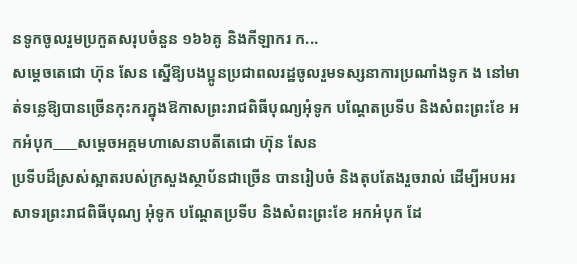នទូកចូលរួមប្រកួតសរុបចំនួន ១៦៦គូ និងកីឡាករ ក...
សម្ដេចតេជោ ហ៊ុន សែន ស្នើឱ្យបងប្អូនប្រជាពលរដ្ឋចូលរួមទស្សនាការប្រណាំងទូក ង នៅមាត់ទន្លេឱ្យបានច្រើនកុះករក្នុងឱកាសព្រះរាជពិធីបុណ្យអុំទូក បណ្តែតប្រទីប និងសំពះព្រះខែ អកអំបុក____សម្ដេចអគ្គមហាសេនាបតីតេជោ ហ៊ុន សែន
ប្រទីបដ៏ស្រស់ស្អាតរបស់ក្រសួងស្ថាប័នជាច្រើន បានរៀបចំ និងតុបតែងរួចរាល់ ដើម្បីអបអរសាទរព្រះរាជពិធីបុណ្យ អុំទូក បណ្តែតប្រទីប និងសំពះព្រះខែ អកអំបុក ដែ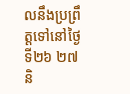លនឹងប្រព្រឹត្តទៅនៅថ្ងៃទី២៦ ២៧ និ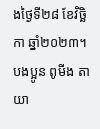ងថ្ងៃទី២៨ ខែវិច្ឆិកា ឆ្នាំ២០២៣។ បងប្អូន ពូមីង តាយា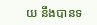យ នឹងបានទ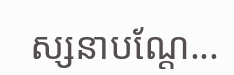ស្សនាបណ្តែ...